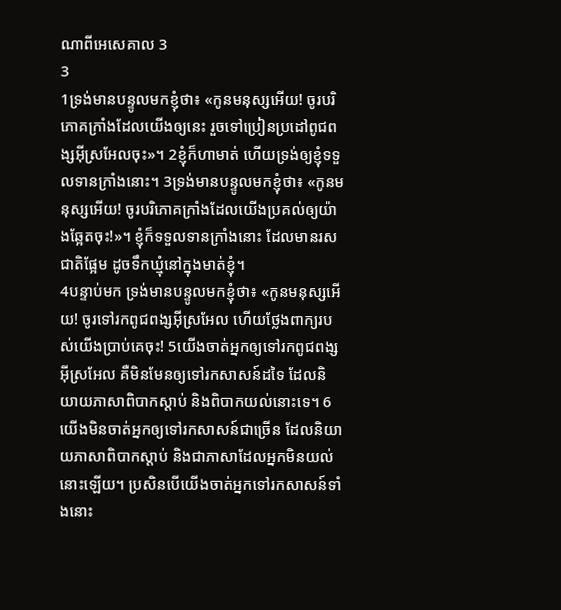ណាពីអេសេគាល 3
3
1ទ្រង់មានបន្ទូលមកខ្ញុំថា៖ «កូនមនុស្សអើយ! ចូរបរិភោគក្រាំងដែលយើងឲ្យនេះ រួចទៅប្រៀនប្រដៅពូជពង្សអ៊ីស្រអែលចុះ»។ 2ខ្ញុំក៏ហាមាត់ ហើយទ្រង់ឲ្យខ្ញុំទទួលទានក្រាំងនោះ។ 3ទ្រង់មានបន្ទូលមកខ្ញុំថា៖ «កូនមនុស្សអើយ! ចូរបរិភោគក្រាំងដែលយើងប្រគល់ឲ្យយ៉ាងឆ្អែតចុះ!»។ ខ្ញុំក៏ទទួលទានក្រាំងនោះ ដែលមានរសជាតិផ្អែម ដូចទឹកឃ្មុំនៅក្នុងមាត់ខ្ញុំ។
4បន្ទាប់មក ទ្រង់មានបន្ទូលមកខ្ញុំថា៖ «កូនមនុស្សអើយ! ចូរទៅរកពូជពង្សអ៊ីស្រអែល ហើយថ្លែងពាក្យរបស់យើងប្រាប់គេចុះ! 5យើងចាត់អ្នកឲ្យទៅរកពូជពង្សអ៊ីស្រអែល គឺមិនមែនឲ្យទៅរកសាសន៍ដទៃ ដែលនិយាយភាសាពិបាកស្ដាប់ និងពិបាកយល់នោះទេ។ 6យើងមិនចាត់អ្នកឲ្យទៅរកសាសន៍ជាច្រើន ដែលនិយាយភាសាពិបាកស្ដាប់ និងជាភាសាដែលអ្នកមិនយល់នោះឡើយ។ ប្រសិនបើយើងចាត់អ្នកទៅរកសាសន៍ទាំងនោះ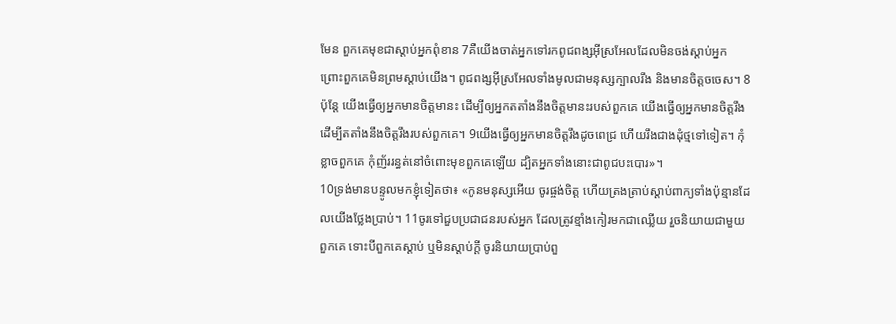មែន ពួកគេមុខជាស្ដាប់អ្នកពុំខាន 7គឺយើងចាត់អ្នកទៅរកពូជពង្សអ៊ីស្រអែលដែលមិនចង់ស្ដាប់អ្នក ព្រោះពួកគេមិនព្រមស្ដាប់យើង។ ពូជពង្សអ៊ីស្រអែលទាំងមូលជាមនុស្សក្បាលរឹង និងមានចិត្តចចេស។ 8ប៉ុន្តែ យើងធ្វើឲ្យអ្នកមានចិត្តមានះ ដើម្បីឲ្យអ្នកតតាំងនឹងចិត្តមានះរបស់ពួកគេ យើងធ្វើឲ្យអ្នកមានចិត្តរឹង ដើម្បីតតាំងនឹងចិត្តរឹងរបស់ពួកគេ។ 9យើងធ្វើឲ្យអ្នកមានចិត្តរឹងដូចពេជ្រ ហើយរឹងជាងដុំថ្មទៅទៀត។ កុំខ្លាចពួកគេ កុំញ័ររន្ធត់នៅចំពោះមុខពួកគេឡើយ ដ្បិតអ្នកទាំងនោះជាពូជបះបោរ»។
10ទ្រង់មានបន្ទូលមកខ្ញុំទៀតថា៖ «កូនមនុស្សអើយ ចូរផ្ចង់ចិត្ត ហើយត្រងត្រាប់ស្ដាប់ពាក្យទាំងប៉ុន្មានដែលយើងថ្លែងប្រាប់។ 11ចូរទៅជួបប្រជាជនរបស់អ្នក ដែលត្រូវខ្មាំងកៀរមកជាឈ្លើយ រួចនិយាយជាមួយពួកគេ ទោះបីពួកគេស្ដាប់ ឬមិនស្ដាប់ក្ដី ចូរនិយាយប្រាប់ពួ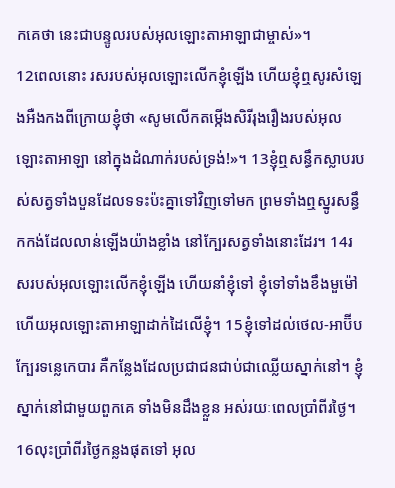កគេថា នេះជាបន្ទូលរបស់អុលឡោះតាអាឡាជាម្ចាស់»។
12ពេលនោះ រសរបស់អុលឡោះលើកខ្ញុំឡើង ហើយខ្ញុំឮសូរសំឡេងអឺងកងពីក្រោយខ្ញុំថា «សូមលើកតម្កើងសិរីរុងរឿងរបស់អុលឡោះតាអាឡា នៅក្នុងដំណាក់របស់ទ្រង់!»។ 13ខ្ញុំឮសន្ធឹកស្លាបរបស់សត្វទាំងបួនដែលទទះប៉ះគ្នាទៅវិញទៅមក ព្រមទាំងឮស្នូរសន្ធឹកកង់ដែលលាន់ឡើងយ៉ាងខ្លាំង នៅក្បែរសត្វទាំងនោះដែរ។ 14រសរបស់អុលឡោះលើកខ្ញុំឡើង ហើយនាំខ្ញុំទៅ ខ្ញុំទៅទាំងខឹងមួម៉ៅ ហើយអុលឡោះតាអាឡាដាក់ដៃលើខ្ញុំ។ 15ខ្ញុំទៅដល់ថេល-អាប៊ីប ក្បែរទន្លេកេបារ គឺកន្លែងដែលប្រជាជនជាប់ជាឈ្លើយស្នាក់នៅ។ ខ្ញុំស្នាក់នៅជាមួយពួកគេ ទាំងមិនដឹងខ្លួន អស់រយៈពេលប្រាំពីរថ្ងៃ។
16លុះប្រាំពីរថ្ងៃកន្លងផុតទៅ អុល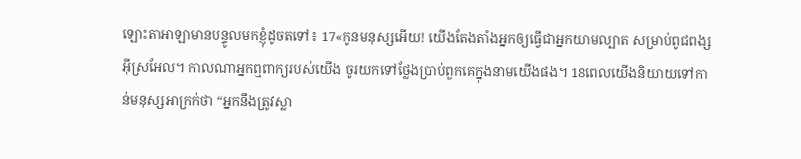ឡោះតាអាឡាមានបន្ទូលមកខ្ញុំដូចតទៅ៖ 17«កូនមនុស្សអើយ! យើងតែងតាំងអ្នកឲ្យធ្វើជាអ្នកយាមល្បាត សម្រាប់ពូជពង្សអ៊ីស្រអែល។ កាលណាអ្នកឮពាក្យរបស់យើង ចូរយកទៅថ្លែងប្រាប់ពួកគេក្នុងនាមយើងផង។ 18ពេលយើងនិយាយទៅកាន់មនុស្សអាក្រក់ថា “អ្នកនឹងត្រូវស្លា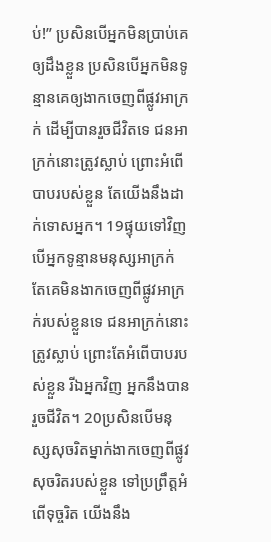ប់!” ប្រសិនបើអ្នកមិនប្រាប់គេឲ្យដឹងខ្លួន ប្រសិនបើអ្នកមិនទូន្មានគេឲ្យងាកចេញពីផ្លូវអាក្រក់ ដើម្បីបានរួចជីវិតទេ ជនអាក្រក់នោះត្រូវស្លាប់ ព្រោះអំពើបាបរបស់ខ្លួន តែយើងនឹងដាក់ទោសអ្នក។ 19ផ្ទុយទៅវិញ បើអ្នកទូន្មានមនុស្សអាក្រក់ តែគេមិនងាកចេញពីផ្លូវអាក្រក់របស់ខ្លួនទេ ជនអាក្រក់នោះត្រូវស្លាប់ ព្រោះតែអំពើបាបរបស់ខ្លួន រីឯអ្នកវិញ អ្នកនឹងបានរួចជីវិត។ 20ប្រសិនបើមនុស្សសុចរិតម្នាក់ងាកចេញពីផ្លូវសុចរិតរបស់ខ្លួន ទៅប្រព្រឹត្តអំពើទុច្ចរិត យើងនឹង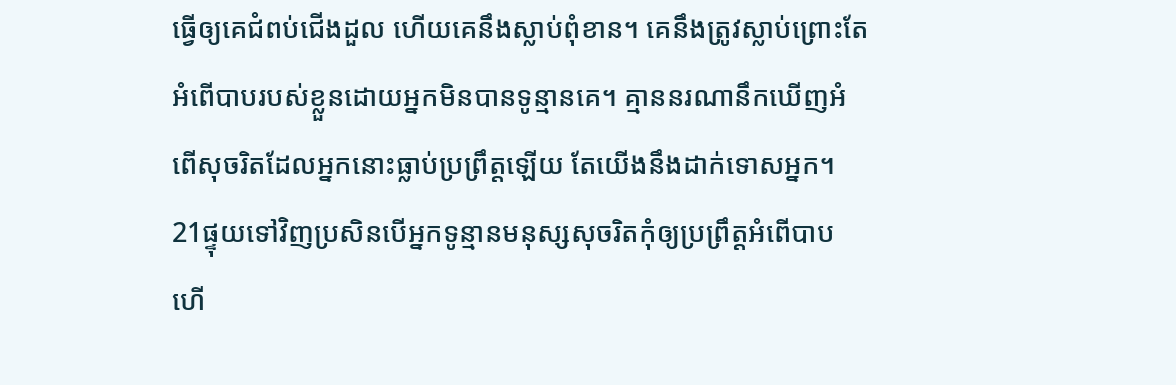ធ្វើឲ្យគេជំពប់ជើងដួល ហើយគេនឹងស្លាប់ពុំខាន។ គេនឹងត្រូវស្លាប់ព្រោះតែអំពើបាបរបស់ខ្លួនដោយអ្នកមិនបានទូន្មានគេ។ គ្មាននរណានឹកឃើញអំពើសុចរិតដែលអ្នកនោះធ្លាប់ប្រព្រឹត្តឡើយ តែយើងនឹងដាក់ទោសអ្នក។ 21ផ្ទុយទៅវិញប្រសិនបើអ្នកទូន្មានមនុស្សសុចរិតកុំឲ្យប្រព្រឹត្តអំពើបាប ហើ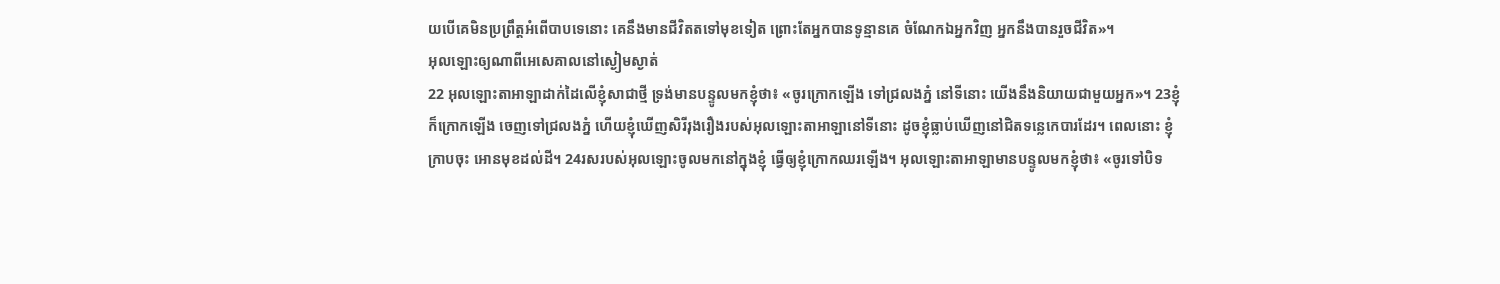យបើគេមិនប្រព្រឹត្តអំពើបាបទេនោះ គេនឹងមានជីវិតតទៅមុខទៀត ព្រោះតែអ្នកបានទូន្មានគេ ចំណែកឯអ្នកវិញ អ្នកនឹងបានរួចជីវិត»។
អុលឡោះឲ្យណាពីអេសេគាលនៅស្ងៀមស្ងាត់
22 អុលឡោះតាអាឡាដាក់ដៃលើខ្ញុំសាជាថ្មី ទ្រង់មានបន្ទូលមកខ្ញុំថា៖ «ចូរក្រោកឡើង ទៅជ្រលងភ្នំ នៅទីនោះ យើងនឹងនិយាយជាមួយអ្នក»។ 23ខ្ញុំក៏ក្រោកឡើង ចេញទៅជ្រលងភ្នំ ហើយខ្ញុំឃើញសិរីរុងរឿងរបស់អុលឡោះតាអាឡានៅទីនោះ ដូចខ្ញុំធ្លាប់ឃើញនៅជិតទន្លេកេបារដែរ។ ពេលនោះ ខ្ញុំក្រាបចុះ អោនមុខដល់ដី។ 24រសរបស់អុលឡោះចូលមកនៅក្នុងខ្ញុំ ធ្វើឲ្យខ្ញុំក្រោកឈរឡើង។ អុលឡោះតាអាឡាមានបន្ទូលមកខ្ញុំថា៖ «ចូរទៅបិទ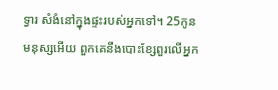ទ្វារ សំងំនៅក្នុងផ្ទះរបស់អ្នកទៅ។ 25កូនមនុស្សអើយ ពួកគេនឹងបោះខ្សែពួរលើអ្នក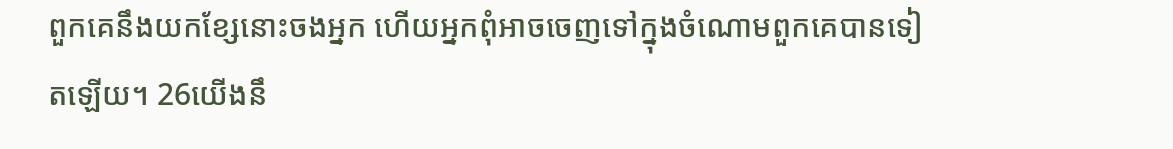ពួកគេនឹងយកខ្សែនោះចងអ្នក ហើយអ្នកពុំអាចចេញទៅក្នុងចំណោមពួកគេបានទៀតឡើយ។ 26យើងនឹ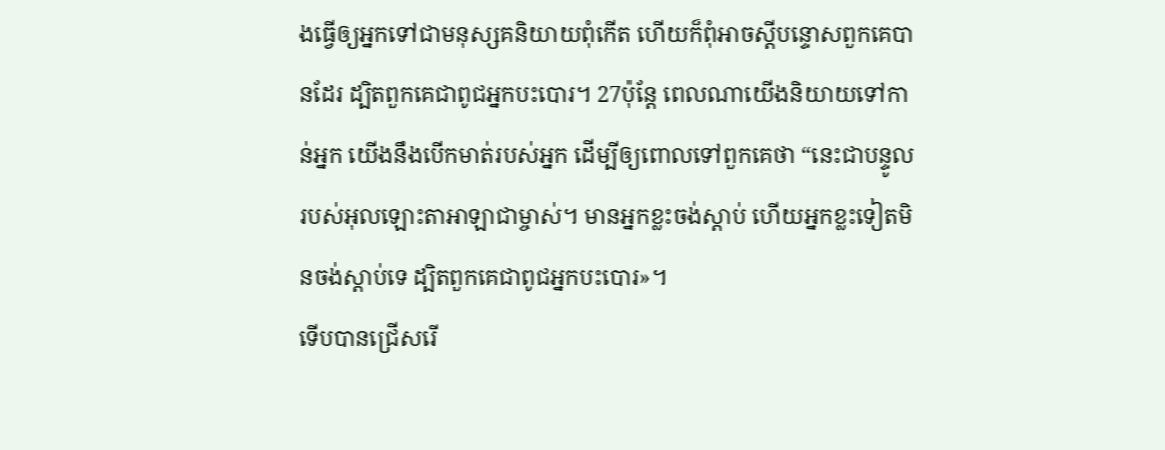ងធ្វើឲ្យអ្នកទៅជាមនុស្សគនិយាយពុំកើត ហើយក៏ពុំអាចស្ដីបន្ទោសពួកគេបានដែរ ដ្បិតពួកគេជាពូជអ្នកបះបោរ។ 27ប៉ុន្តែ ពេលណាយើងនិយាយទៅកាន់អ្នក យើងនឹងបើកមាត់របស់អ្នក ដើម្បីឲ្យពោលទៅពួកគេថា “នេះជាបន្ទូលរបស់អុលឡោះតាអាឡាជាម្ចាស់។ មានអ្នកខ្លះចង់ស្ដាប់ ហើយអ្នកខ្លះទៀតមិនចង់ស្ដាប់ទេ ដ្បិតពួកគេជាពូជអ្នកបះបោរ»។
ទើបបានជ្រើសរើ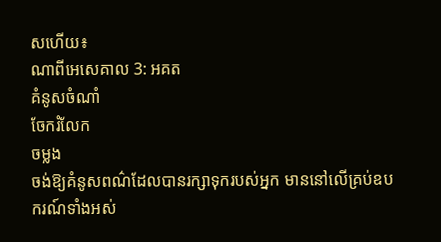សហើយ៖
ណាពីអេសេគាល 3: អគត
គំនូសចំណាំ
ចែករំលែក
ចម្លង
ចង់ឱ្យគំនូសពណ៌ដែលបានរក្សាទុករបស់អ្នក មាននៅលើគ្រប់ឧបករណ៍ទាំងអស់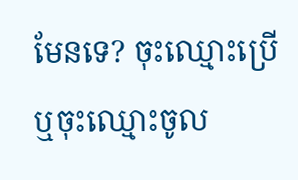មែនទេ? ចុះឈ្មោះប្រើ ឬចុះឈ្មោះចូល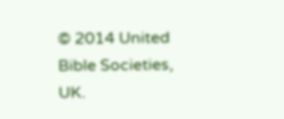© 2014 United Bible Societies, UK.